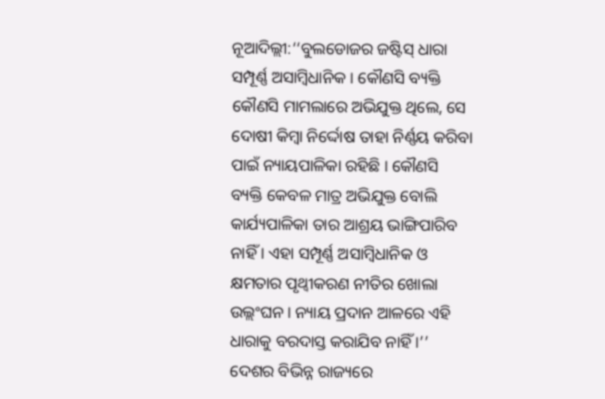ନୂଆଦିଲ୍ଲୀ:‘‘ବୁଲଡୋଜର ଜଷ୍ଟିସ୍ ଧାରା ସମ୍ପୂର୍ଣ୍ଣ ଅସାମ୍ବିଧାନିକ । କୌଣସି ବ୍ୟକ୍ତି କୌଣସି ମାମଲାରେ ଅଭିଯୁକ୍ତ ଥିଲେ, ସେ ଦୋଷୀ କିମ୍ବା ନିର୍ଦ୍ଦୋଷ ତାହା ନିର୍ଣ୍ଣୟ କରିବା ପାଇଁ ନ୍ୟାୟପାଳିକା ରହିଛି । କୌଣସି ବ୍ୟକ୍ତି କେବଳ ମାତ୍ର ଅଭିଯୁକ୍ତ ବୋଲି କାର୍ଯ୍ୟପାଳିକା ତାର ଆଶ୍ରୟ ଭାଙ୍ଗିପାରିବ ନାହିଁ । ଏହା ସମ୍ପୂର୍ଣ୍ଣ ଅସାମ୍ବିଧାନିକ ଓ କ୍ଷମତାର ପୃଥ୍ବୀକରଣ ନୀତିର ଖୋଲା ଉଲ୍ଲଂଘନ । ନ୍ୟାୟ ପ୍ରଦାନ ଆଳରେ ଏହି ଧାରାକୁ ବରଦାସ୍ତ କରାଯିବ ନାହିଁ ।’’ ଦେଶର ବିଭିନ୍ନ ରାଜ୍ୟରେ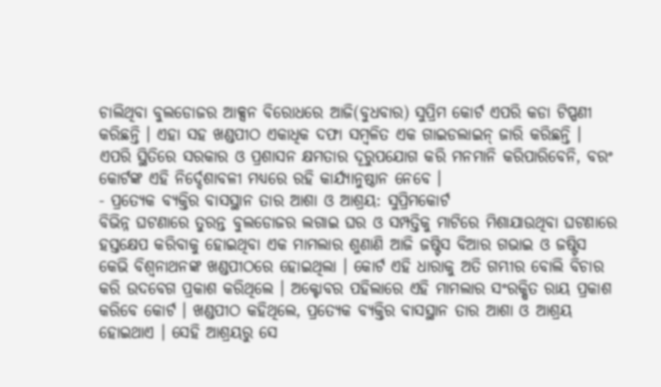ଚାଲିଥିବା ବୁଲଡୋଜର ଆକ୍ସନ ବିରୋଧରେ ଆଜି(ବୁଧବାର) ସୁପ୍ରିମ କୋର୍ଟ ଏପରି କଡା ଟିପ୍ପଣୀ କରିଛନ୍ତି । ଏହା ସହ ଖଣ୍ଡପୀଠ ଏକାଧିକ ଦଫା ସମ୍ବଳିତ ଏକ ଗାଇଡଲାଇନ୍ ଜାରି କରିଛନ୍ତି । ଏପରି ସ୍ଥିତିରେ ସରକାର ଓ ପ୍ରଶାସନ କ୍ଷମତାର ଦୂରୁପଯୋଗ କରି ମନମାନି କରିପାରିବେନି, ବରଂ କୋର୍ଟଙ୍କ ଏହି ନିର୍ଦ୍ଦେଶାବଳୀ ମଧ୍ୟରେ ରହି କାର୍ଯ୍ୟାନୁଷ୍ଠାନ ନେବେ ।
- ପ୍ରତ୍ୟେକ ବ୍ୟକ୍ତିର ବାସସ୍ଥାନ ତାର ଆଶା ଓ ଆଶ୍ରୟ: ସୁପ୍ରିମକୋର୍ଟ
ବିଭିନ୍ନ ଘଟଣାରେ ତୁରନ୍ତ ବୁଲଡୋଜର ଲଗାଇ ଘର ଓ ସମ୍ପତ୍ତିକୁ ମାଟିରେ ମିଶାଯାଉଥିବା ଘଟଣାରେ ହସ୍ତକ୍ଷେପ କରିବାକୁ ହୋଇଥିବା ଏକ ମାମଲାର ଶୁଣାଣି ଆଜି ଜଷ୍ଟିସ ବିଆର ଗଭାଇ ଓ ଜଷ୍ଟିସ କେଭି ବିଶ୍ବନାଥନଙ୍କ ଖଣ୍ଡପୀଠରେ ହୋଇଥିଲା । କୋର୍ଟ ଏହି ଧାରାକୁ ଅତି ଗମ୍ଭୀର ବୋଲି ବିଚାର କରି ଉଦବେଗ ପ୍ରକାଶ କରିଥିଲେ । ଅକ୍ଟୋବର ପହିଲାରେ ଏହି ମାମଲାର ସଂରକ୍ଷିତ ରାୟ ପ୍ରକାଶ କରିବେ କୋର୍ଟ । ଖଣ୍ଡପୀଠ କହିଥିଲେ, ପ୍ରତ୍ୟେକ ବ୍ୟକ୍ତିର ବାସସ୍ଥାନ ତାର ଆଶା ଓ ଆଶ୍ରୟ ହୋଇଥାଏ । ସେହି ଆଶ୍ରୟରୁ ସେ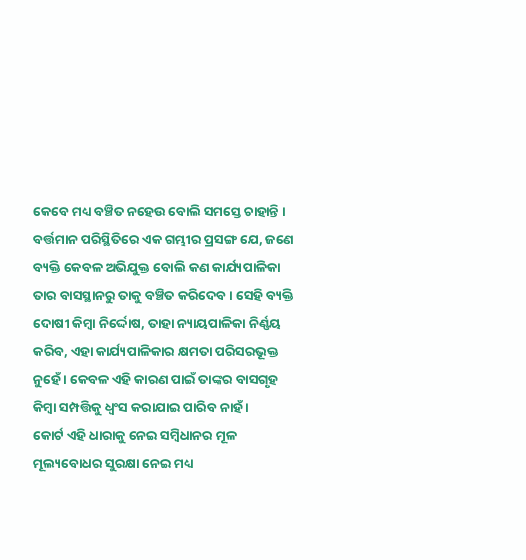କେବେ ମଧ୍ୟ ବଞ୍ଚିତ ନହେଉ ବୋଲି ସମସ୍ତେ ଚାହାନ୍ତି । ବର୍ତ୍ତମାନ ପରିସ୍ଥିତିରେ ଏକ ଗମ୍ଭୀର ପ୍ରସଙ୍ଗ ଯେ, ଜଣେ ବ୍ୟକ୍ତି କେବଳ ଅଭିଯୁକ୍ତ ବୋଲି କଣ କାର୍ଯ୍ୟପାଳିକା ତାର ବାସସ୍ଥାନରୁ ତାକୁ ବଞ୍ଚିତ କରିଦେବ । ସେହି ବ୍ୟକ୍ତି ଦୋଷୀ କିମ୍ବା ନିର୍ଦ୍ଦୋଷ, ତାହା ନ୍ୟାୟପାଳିକା ନିର୍ଣ୍ଣୟ କରିବ, ଏହା କାର୍ଯ୍ୟପାଳିକାର କ୍ଷମତା ପରିସରଭୂକ୍ତ ନୁହେଁ । କେବଳ ଏହି କାରଣ ପାଇଁ ତାଙ୍କର ବାସଗୃହ କିମ୍ବା ସମ୍ପତ୍ତିକୁ ଧ୍ବଂସ କରାଯାଇ ପାରିବ ନାହଁ ।
କୋର୍ଟ ଏହି ଧାରାକୁ ନେଇ ସମ୍ବିଧାନର ମୂଳ ମୂଲ୍ୟବୋଧର ସୁରକ୍ଷା ନେଇ ମଧ୍ୟ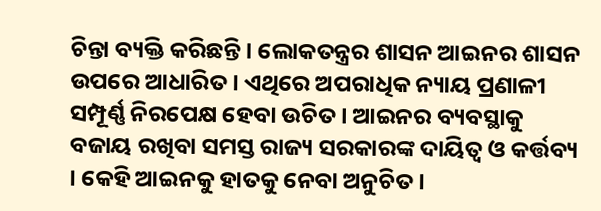ଚିନ୍ତା ବ୍ୟକ୍ତି କରିଛନ୍ତି । ଲୋକତନ୍ତ୍ରର ଶାସନ ଆଇନର ଶାସନ ଉପରେ ଆଧାରିତ । ଏଥିରେ ଅପରାଧିକ ନ୍ୟାୟ ପ୍ରଣାଳୀ ସମ୍ପୂର୍ଣ୍ଣ ନିରପେକ୍ଷ ହେବା ଉଚିତ । ଆଇନର ବ୍ୟବସ୍ଥାକୁ ବଜାୟ ରଖିବା ସମସ୍ତ ରାଜ୍ୟ ସରକାରଙ୍କ ଦାୟିତ୍ବ ଓ କର୍ତ୍ତବ୍ୟ । କେହି ଆଇନକୁ ହାତକୁ ନେବା ଅନୁଚିତ ।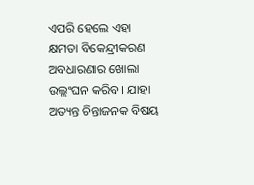ଏପରି ହେଲେ ଏହା କ୍ଷମତା ବିକେନ୍ଦ୍ରୀକରଣ ଅବଧାରଣାର ଖୋଲା ଉଲ୍ଲଂଘନ କରିବ । ଯାହା ଅତ୍ୟନ୍ତ ଚିନ୍ତାଜନକ ବିଷୟ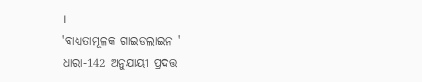।
'ବାଧ୍ୟତାମୂଳକ ଗାଇଡଲାଇନ '
ଧାରା-142 ଅନୁଯାୟୀ ପ୍ରଦତ୍ତ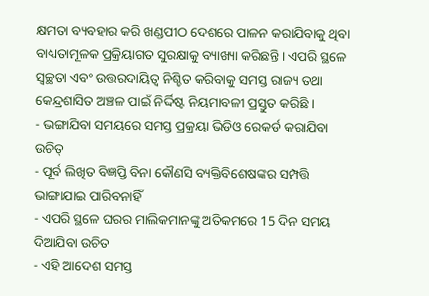କ୍ଷମତା ବ୍ୟବହାର କରି ଖଣ୍ଡପୀଠ ଦେଶରେ ପାଳନ କରାଯିବାକୁ ଥିବା ବାଧ୍ୟତାମୂଳକ ପ୍ରକ୍ରିୟାଗତ ସୁରକ୍ଷାକୁ ବ୍ୟାଖ୍ୟା କରିଛନ୍ତି । ଏପରି ସ୍ଥଳେ ସ୍ୱଚ୍ଛତା ଏବଂ ଉତ୍ତରଦାୟିତ୍ୱ ନିଶ୍ଚିତ କରିବାକୁ ସମସ୍ତ ରାଜ୍ୟ ତଥା କେନ୍ଦ୍ରଶାସିତ ଅଞ୍ଚଳ ପାଇଁ ନିର୍ଦ୍ଦିଷ୍ଟ ନିୟମାବଳୀ ପ୍ରସ୍ତୁତ କରିଛି ।
- ଭଙ୍ଗାଯିବା ସମୟରେ ସମସ୍ତ ପ୍ରକ୍ରୟା ଭିଡିଓ ରେକର୍ଡ କରାଯିବା ଉଚିତ୍
- ପୂର୍ବ ଲିଖିତ ବିଜ୍ଞପ୍ତି ବିନା କୌଣସି ବ୍ୟକ୍ତିବିଶେଷଙ୍କର ସମ୍ପତ୍ତି ଭାଙ୍ଗାଯାଇ ପାରିବନାହିଁ
- ଏପରି ସ୍ଥଳେ ଘରର ମାଲିକମାନଙ୍କୁ ଅତିକମରେ 15 ଦିନ ସମୟ ଦିଆଯିବା ଉଚିତ
- ଏହି ଆଦେଶ ସମସ୍ତ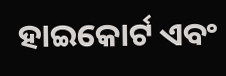ହାଇକୋର୍ଟ ଏବଂ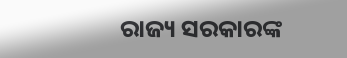ରାଜ୍ୟ ସରକାରଙ୍କ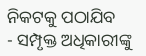ନିକଟକୁ ପଠାଯିବ
- ସମ୍ପୃକ୍ତ ଅଧିକାରୀଙ୍କୁ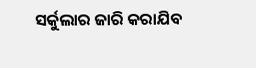ସର୍କୁଲାର ଜାରି କରାଯିବ